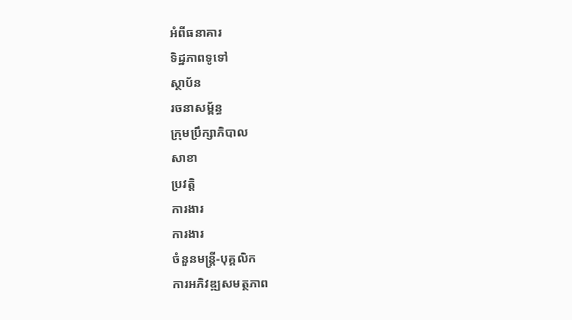អំពីធនាគារ
ទិដ្ឋភាពទូទៅ
ស្ថាប័ន
រចនាសម្ព័ន្ធ
ក្រុមប្រឹក្សាភិបាល
សាខា
ប្រវត្តិ
ការងារ
ការងារ
ចំនួនមន្ត្រី-បុគ្គលិក
ការអភិវឌ្ឍសមត្ថភាព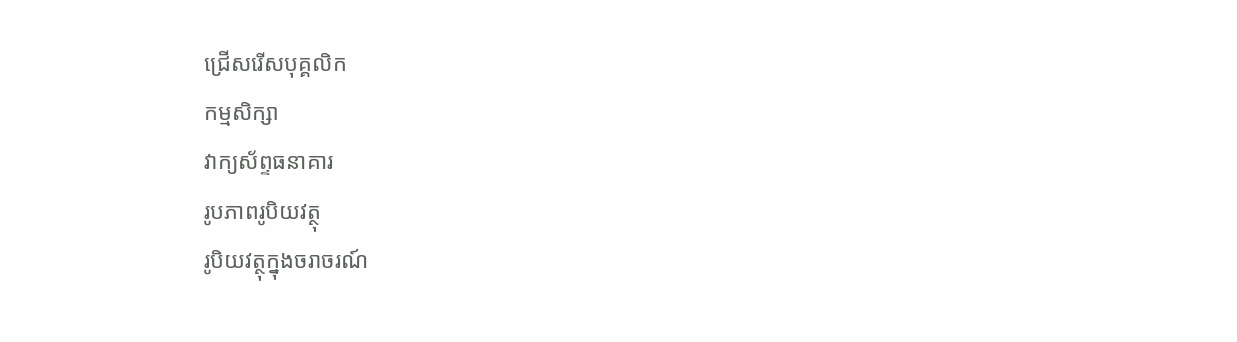ជ្រើសរើសបុគ្គលិក
កម្មសិក្សា
វាក្យស័ព្ទធនាគារ
រូបភាពរូបិយវត្ថុ
រូបិយវត្ថុក្នុងចរាចរណ៍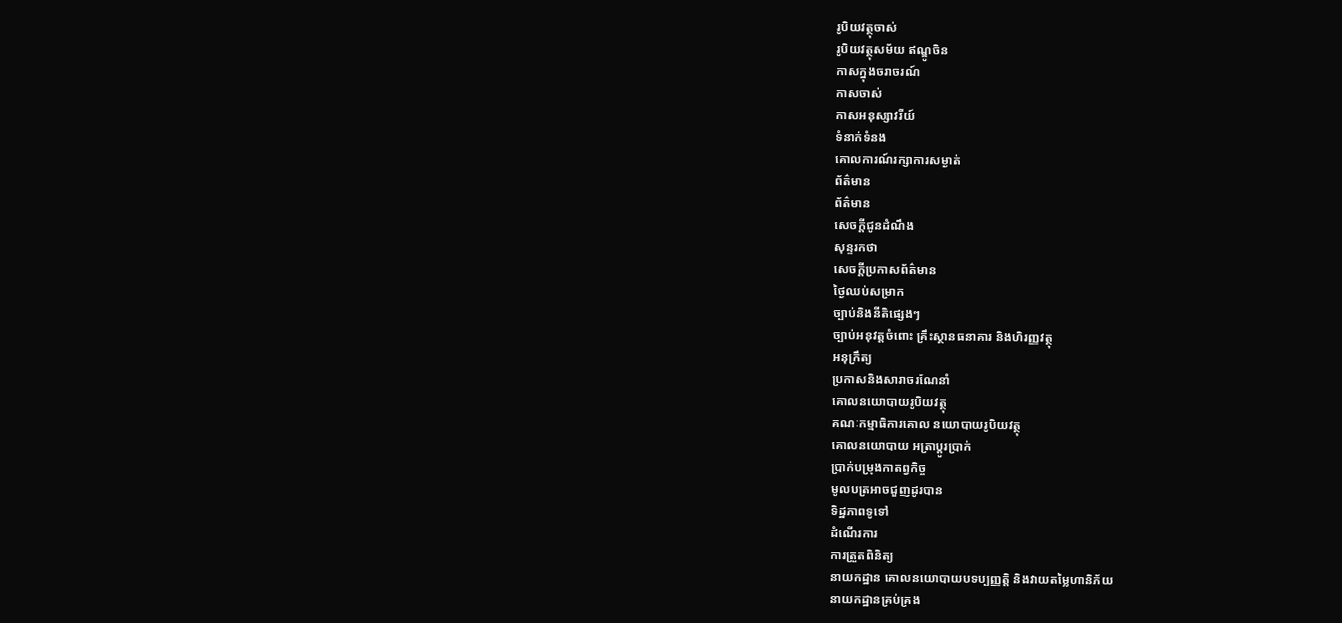រូបិយវត្ថុចាស់
រូបិយវត្ថុសម័យ ឥណ្ឌូចិន
កាសក្នុងចរាចរណ៍
កាសចាស់
កាសអនុស្សាវរីយ៍
ទំនាក់ទំនង
គោលការណ៍រក្សាការសម្ងាត់
ព័ត៌មាន
ព័ត៌មាន
សេចក្តីជូនដំណឹង
សុន្ទរកថា
សេចក្តីប្រកាសព័ត៌មាន
ថ្ងៃឈប់សម្រាក
ច្បាប់និងនីតិផ្សេងៗ
ច្បាប់អនុវត្តចំពោះ គ្រឹះស្ថានធនាគារ និងហិរញ្ញវត្ថុ
អនុក្រឹត្យ
ប្រកាសនិងសារាចរណែនាំ
គោលនយោបាយរូបិយវត្ថុ
គណៈកម្មាធិការគោល នយោបាយរូបិយវត្ថុ
គោលនយោបាយ អត្រាប្តូរប្រាក់
ប្រាក់បម្រុងកាតព្វកិច្ច
មូលបត្រអាចជួញដូរបាន
ទិដ្ឋភាពទូទៅ
ដំណើរការ
ការត្រួតពិនិត្យ
នាយកដ្ឋាន គោលនយោបាយបទប្បញ្ញត្តិ និងវាយតម្លៃហានិភ័យ
នាយកដ្ឋានគ្រប់គ្រង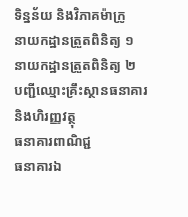ទិន្នន័យ និងវិភាគម៉ាក្រូ
នាយកដ្ឋានត្រួតពិនិត្យ ១
នាយកដ្ឋានត្រួតពិនិត្យ ២
បញ្ជីឈ្មោះគ្រឹះស្ថានធនាគារ និងហិរញ្ញវត្ថុ
ធនាគារពាណិជ្ជ
ធនាគារឯ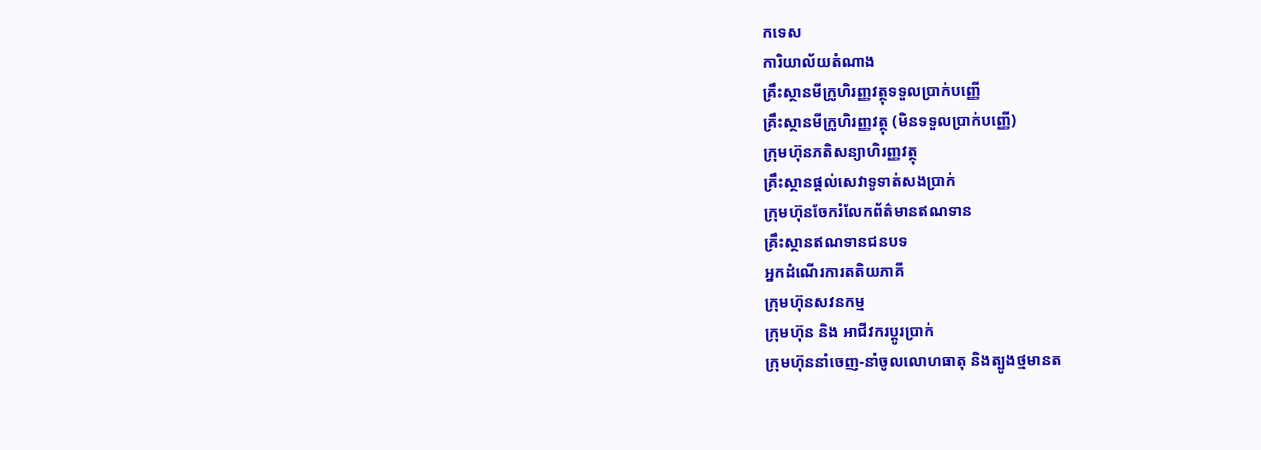កទេស
ការិយាល័យតំណាង
គ្រឹះស្ថានមីក្រូហិរញ្ញវត្ថុទទួលប្រាក់បញ្ញើ
គ្រឹះស្ថានមីក្រូហិរញ្ញវត្ថុ (មិនទទួលប្រាក់បញ្ញើ)
ក្រុមហ៊ុនភតិសន្យាហិរញ្ញវត្ថុ
គ្រឹះស្ថានផ្ដល់សេវាទូទាត់សងប្រាក់
ក្រុមហ៊ុនចែករំលែកព័ត៌មានឥណទាន
គ្រឹះស្ថានឥណទានជនបទ
អ្នកដំណើរការតតិយភាគី
ក្រុមហ៊ុនសវនកម្ម
ក្រុមហ៊ុន និង អាជីវករប្តូរប្រាក់
ក្រុមហ៊ុននាំចេញ-នាំចូលលោហធាតុ និងត្បូងថ្មមានត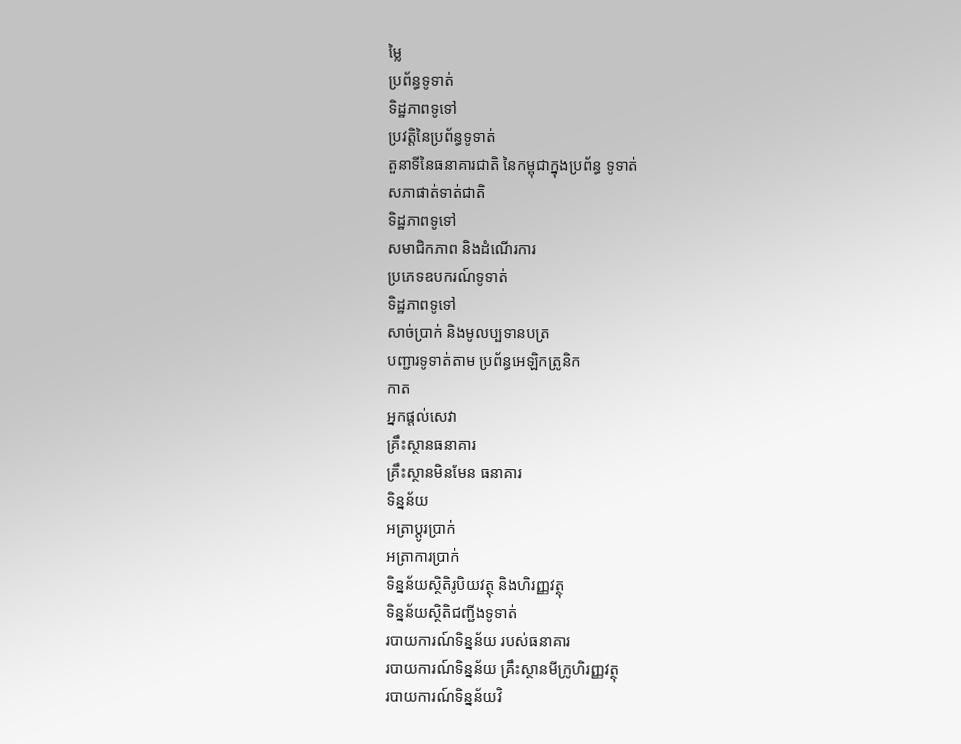ម្លៃ
ប្រព័ន្ធទូទាត់
ទិដ្ឋភាពទូទៅ
ប្រវត្តិនៃប្រព័ន្ធទូទាត់
តួនាទីនៃធនាគារជាតិ នៃកម្ពុជាក្នុងប្រព័ន្ធ ទូទាត់
សភាផាត់ទាត់ជាតិ
ទិដ្ឋភាពទូទៅ
សមាជិកភាព និងដំណើរការ
ប្រភេទឧបករណ៍ទូទាត់
ទិដ្ឋភាពទូទៅ
សាច់ប្រាក់ និងមូលប្បទានបត្រ
បញ្ជារទូទាត់តាម ប្រព័ន្ធអេឡិកត្រូនិក
កាត
អ្នកផ្តល់សេវា
គ្រឹះស្ថានធនាគារ
គ្រឹះស្ថានមិនមែន ធនាគារ
ទិន្នន័យ
អត្រាប្តូរបា្រក់
អត្រាការប្រាក់
ទិន្នន័យស្ថិតិរូបិយវត្ថុ និងហិរញ្ញវត្ថុ
ទិន្នន័យស្ថិតិជញ្ជីងទូទាត់
របាយការណ៍ទិន្នន័យ របស់ធនាគារ
របាយការណ៍ទិន្នន័យ គ្រឹះស្ថានមីក្រូហិរញ្ញវត្ថុ
របាយការណ៍ទិន្នន័យវិ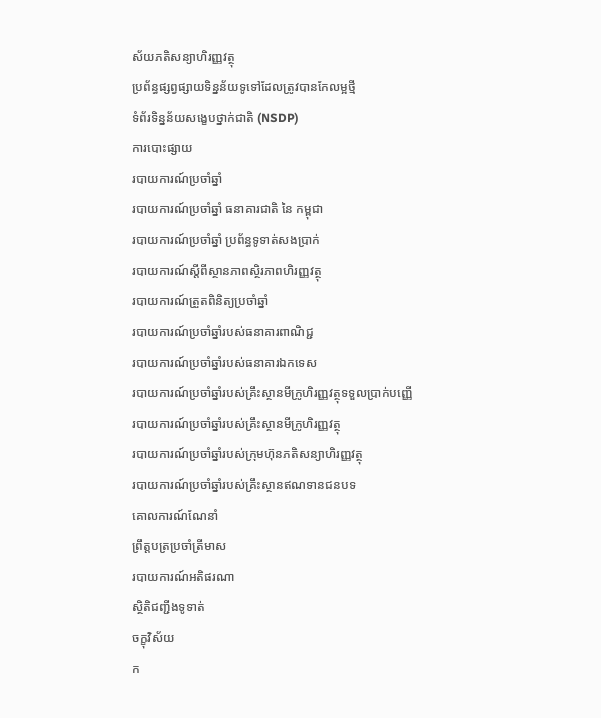ស័យភតិសន្យាហិរញ្ញវត្ថុ
ប្រព័ន្ធផ្សព្វផ្សាយទិន្នន័យទូទៅដែលត្រូវបានកែលម្អថ្មី
ទំព័រទិន្នន័យសង្ខេបថ្នាក់ជាតិ (NSDP)
ការបោះផ្សាយ
របាយការណ៍ប្រចាំឆ្នាំ
របាយការណ៍ប្រចាំឆ្នាំ ធនាគារជាតិ នៃ កម្ពុជា
របាយការណ៍ប្រចាំឆ្នាំ ប្រព័ន្ធទូទាត់សងប្រាក់
របាយការណ៍ស្តីពីស្ថានភាពស្ថិរភាពហិរញ្ញវត្ថុ
របាយការណ៍ត្រួតពិនិត្យប្រចាំឆ្នាំ
របាយការណ៍ប្រចាំឆ្នាំរបស់ធនាគារពាណិជ្ជ
របាយការណ៍ប្រចាំឆ្នាំរបស់ធនាគារឯកទេស
របាយការណ៍ប្រចាំឆ្នាំរបស់គ្រឹះស្ថានមីក្រូហិរញ្ញវត្ថុទទួលប្រាក់បញ្ញើ
របាយការណ៍ប្រចាំឆ្នាំរបស់គ្រឹះស្ថានមីក្រូហិរញ្ញវត្ថុ
របាយការណ៍ប្រចាំឆ្នាំរបស់ក្រុមហ៊ុនភតិសន្យាហិរញ្ញវត្ថុ
របាយការណ៍ប្រចាំឆ្នាំរបស់គ្រឹះស្ថានឥណទានជនបទ
គោលការណ៍ណែនាំ
ព្រឹត្តបត្រប្រចាំត្រីមាស
របាយការណ៍អតិផរណា
ស្ថិតិជញ្ជីងទូទាត់
ចក្ខុវិស័យ
ក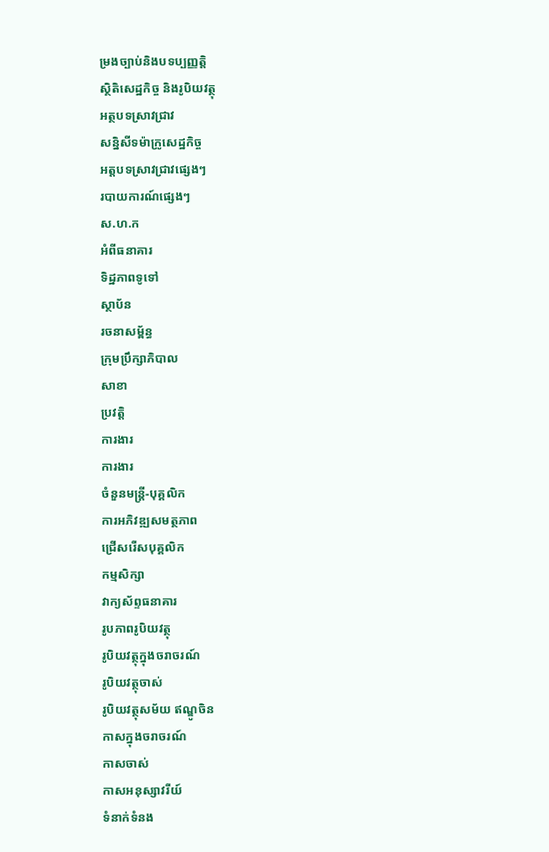ម្រងច្បាប់និងបទប្បញ្ញត្តិ
ស្ថិតិសេដ្ឋកិច្ច និងរូបិយវត្ថុ
អត្ថបទស្រាវជ្រាវ
សន្និសីទម៉ាក្រូសេដ្ឋកិច្ច
អត្តបទស្រាវជ្រាវផ្សេងៗ
របាយការណ៍ផ្សេងៗ
ស.ហ.ក
អំពីធនាគារ
ទិដ្ឋភាពទូទៅ
ស្ថាប័ន
រចនាសម្ព័ន្ធ
ក្រុមប្រឹក្សាភិបាល
សាខា
ប្រវត្តិ
ការងារ
ការងារ
ចំនួនមន្ត្រី-បុគ្គលិក
ការអភិវឌ្ឍសមត្ថភាព
ជ្រើសរើសបុគ្គលិក
កម្មសិក្សា
វាក្យស័ព្ទធនាគារ
រូបភាពរូបិយវត្ថុ
រូបិយវត្ថុក្នុងចរាចរណ៍
រូបិយវត្ថុចាស់
រូបិយវត្ថុសម័យ ឥណ្ឌូចិន
កាសក្នុងចរាចរណ៍
កាសចាស់
កាសអនុស្សាវរីយ៍
ទំនាក់ទំនង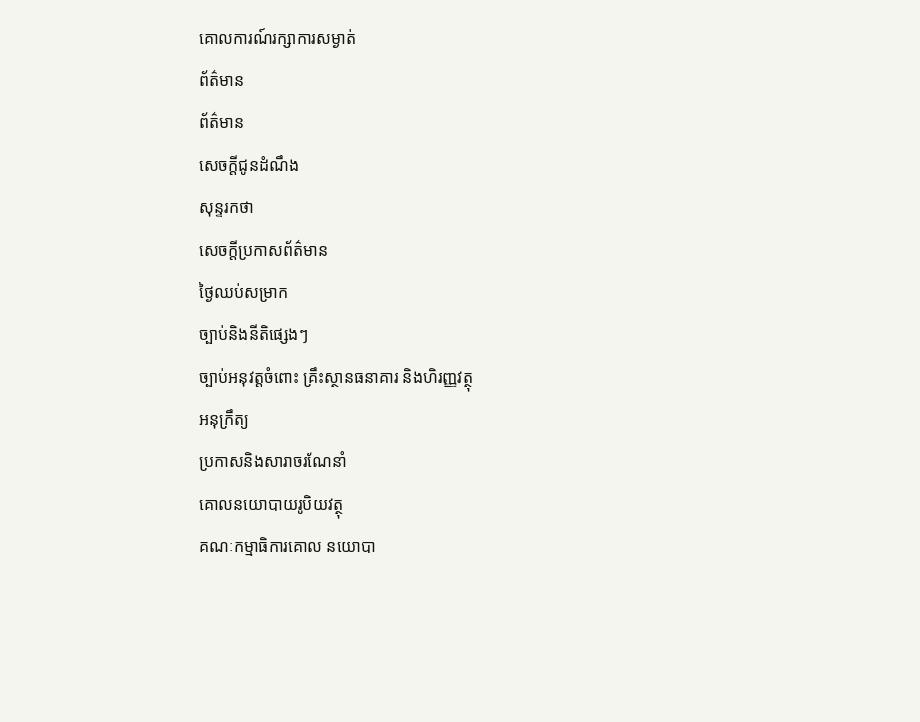គោលការណ៍រក្សាការសម្ងាត់
ព័ត៌មាន
ព័ត៌មាន
សេចក្តីជូនដំណឹង
សុន្ទរកថា
សេចក្តីប្រកាសព័ត៌មាន
ថ្ងៃឈប់សម្រាក
ច្បាប់និងនីតិផ្សេងៗ
ច្បាប់អនុវត្តចំពោះ គ្រឹះស្ថានធនាគារ និងហិរញ្ញវត្ថុ
អនុក្រឹត្យ
ប្រកាសនិងសារាចរណែនាំ
គោលនយោបាយរូបិយវត្ថុ
គណៈកម្មាធិការគោល នយោបា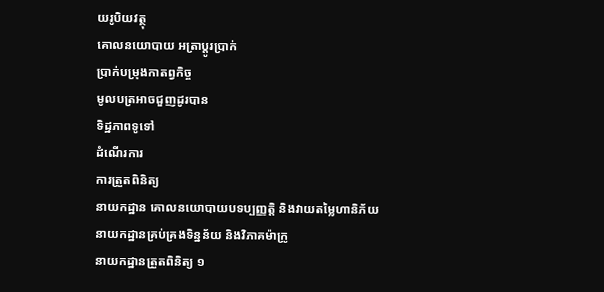យរូបិយវត្ថុ
គោលនយោបាយ អត្រាប្តូរប្រាក់
ប្រាក់បម្រុងកាតព្វកិច្ច
មូលបត្រអាចជួញដូរបាន
ទិដ្ឋភាពទូទៅ
ដំណើរការ
ការត្រួតពិនិត្យ
នាយកដ្ឋាន គោលនយោបាយបទប្បញ្ញត្តិ និងវាយតម្លៃហានិភ័យ
នាយកដ្ឋានគ្រប់គ្រងទិន្នន័យ និងវិភាគម៉ាក្រូ
នាយកដ្ឋានត្រួតពិនិត្យ ១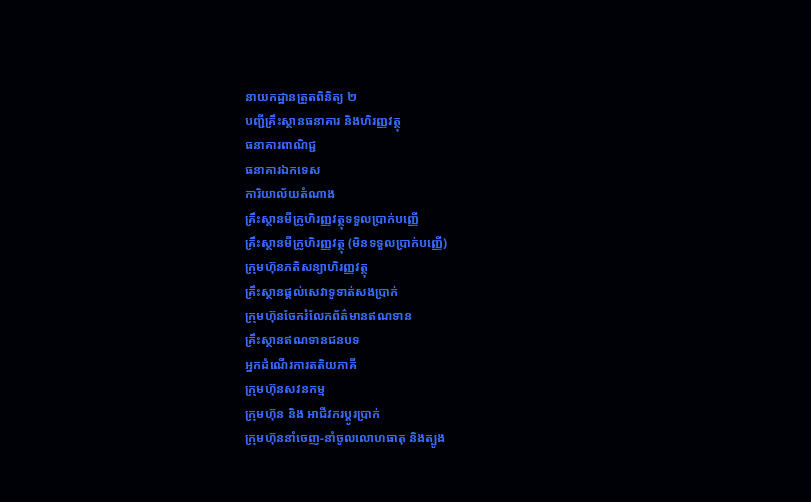នាយកដ្ឋានត្រួតពិនិត្យ ២
បញ្ជីគ្រឹះស្ថានធនាគារ និងហិរញ្ញវត្ថុ
ធនាគារពាណិជ្ជ
ធនាគារឯកទេស
ការិយាល័យតំណាង
គ្រឹះស្ថានមីក្រូហិរញ្ញវត្ថុទទួលប្រាក់បញ្ញើ
គ្រឹះស្ថានមីក្រូហិរញ្ញវត្ថុ (មិនទទួលប្រាក់បញ្ញើ)
ក្រុមហ៊ុនភតិសន្យាហិរញ្ញវត្ថុ
គ្រឹះស្ថានផ្ដល់សេវាទូទាត់សងប្រាក់
ក្រុមហ៊ុនចែករំលែកព័ត៌មានឥណទាន
គ្រឹះស្ថានឥណទានជនបទ
អ្នកដំណើរការតតិយភាគី
ក្រុមហ៊ុនសវនកម្ម
ក្រុមហ៊ុន និង អាជីវករប្តូរប្រាក់
ក្រុមហ៊ុននាំចេញ-នាំចូលលោហធាតុ និងត្បូង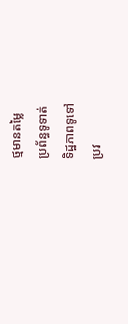ថ្មមានតម្លៃ
ប្រព័ន្ធទូទាត់
ទិដ្ឋភាពទូទៅ
ប្រវ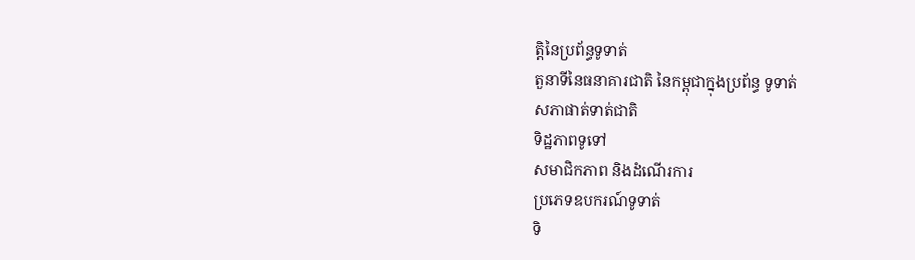ត្តិនៃប្រព័ន្ធទូទាត់
តួនាទីនៃធនាគារជាតិ នៃកម្ពុជាក្នុងប្រព័ន្ធ ទូទាត់
សភាផាត់ទាត់ជាតិ
ទិដ្ឋភាពទូទៅ
សមាជិកភាព និងដំណើរការ
ប្រភេទឧបករណ៍ទូទាត់
ទិ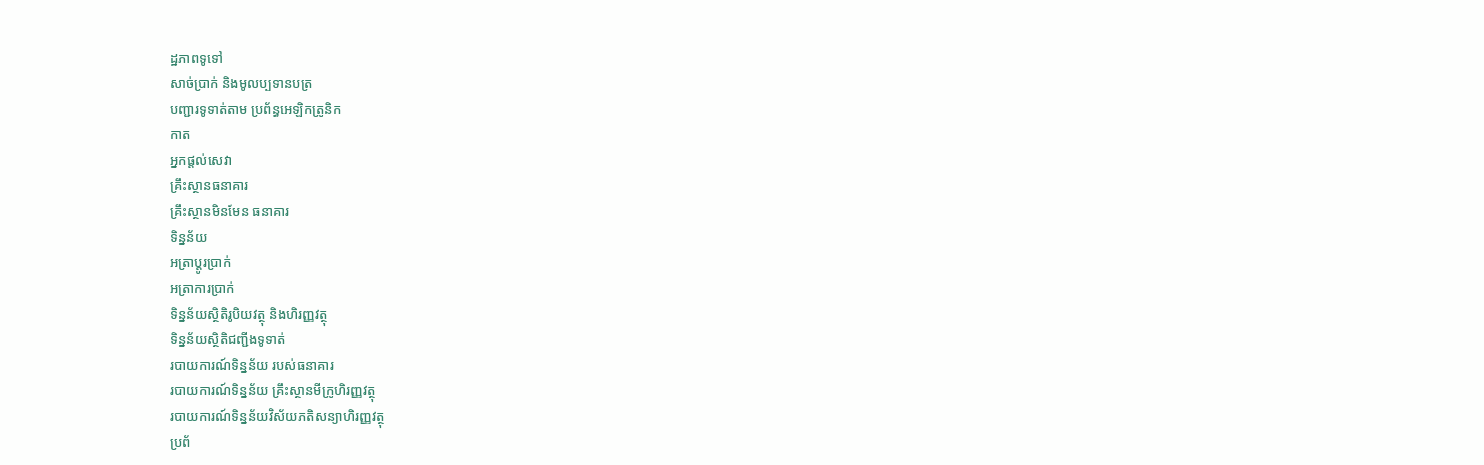ដ្ឋភាពទូទៅ
សាច់ប្រាក់ និងមូលប្បទានបត្រ
បញ្ជារទូទាត់តាម ប្រព័ន្ធអេឡិកត្រូនិក
កាត
អ្នកផ្តល់សេវា
គ្រឹះស្ថានធនាគារ
គ្រឹះស្ថានមិនមែន ធនាគារ
ទិន្នន័យ
អត្រាប្តូរបា្រក់
អត្រាការប្រាក់
ទិន្នន័យស្ថិតិរូបិយវត្ថុ និងហិរញ្ញវត្ថុ
ទិន្នន័យស្ថិតិជញ្ជីងទូទាត់
របាយការណ៍ទិន្នន័យ របស់ធនាគារ
របាយការណ៍ទិន្នន័យ គ្រឹះស្ថានមីក្រូហិរញ្ញវត្ថុ
របាយការណ៍ទិន្នន័យវិស័យភតិសន្យាហិរញ្ញវត្ថុ
ប្រព័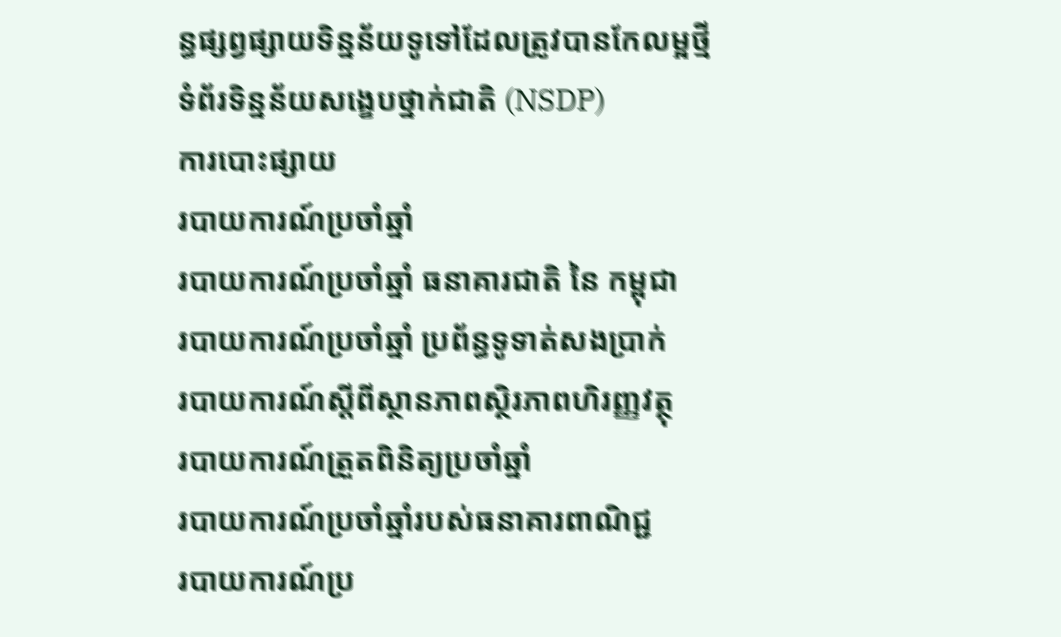ន្ធផ្សព្វផ្សាយទិន្នន័យទូទៅដែលត្រូវបានកែលម្អថ្មី
ទំព័រទិន្នន័យសង្ខេបថ្នាក់ជាតិ (NSDP)
ការបោះផ្សាយ
របាយការណ៍ប្រចាំឆ្នាំ
របាយការណ៍ប្រចាំឆ្នាំ ធនាគារជាតិ នៃ កម្ពុជា
របាយការណ៍ប្រចាំឆ្នាំ ប្រព័ន្ធទូទាត់សងប្រាក់
របាយការណ៍ស្តីពីស្ថានភាពស្ថិរភាពហិរញ្ញវត្ថុ
របាយការណ៍ត្រួតពិនិត្យប្រចាំឆ្នាំ
របាយការណ៍ប្រចាំឆ្នាំរបស់ធនាគារពាណិជ្ជ
របាយការណ៍ប្រ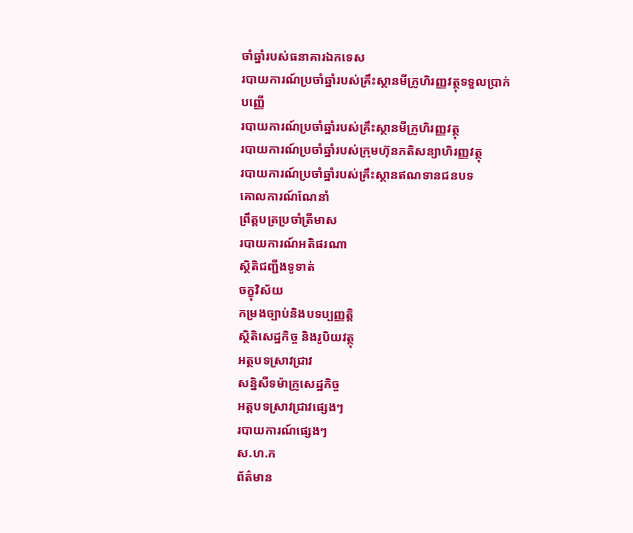ចាំឆ្នាំរបស់ធនាគារឯកទេស
របាយការណ៍ប្រចាំឆ្នាំរបស់គ្រឹះស្ថានមីក្រូហិរញ្ញវត្ថុទទួលប្រាក់បញ្ញើ
របាយការណ៍ប្រចាំឆ្នាំរបស់គ្រឹះស្ថានមីក្រូហិរញ្ញវត្ថុ
របាយការណ៍ប្រចាំឆ្នាំរបស់ក្រុមហ៊ុនភតិសន្យាហិរញ្ញវត្ថុ
របាយការណ៍ប្រចាំឆ្នាំរបស់គ្រឹះស្ថានឥណទានជនបទ
គោលការណ៍ណែនាំ
ព្រឹត្តបត្រប្រចាំត្រីមាស
របាយការណ៍អតិផរណា
ស្ថិតិជញ្ជីងទូទាត់
ចក្ខុវិស័យ
កម្រងច្បាប់និងបទប្បញ្ញត្តិ
ស្ថិតិសេដ្ឋកិច្ច និងរូបិយវត្ថុ
អត្ថបទស្រាវជ្រាវ
សន្និសីទម៉ាក្រូសេដ្ឋកិច្ច
អត្តបទស្រាវជ្រាវផ្សេងៗ
របាយការណ៍ផ្សេងៗ
ស.ហ.ក
ព័ត៌មាន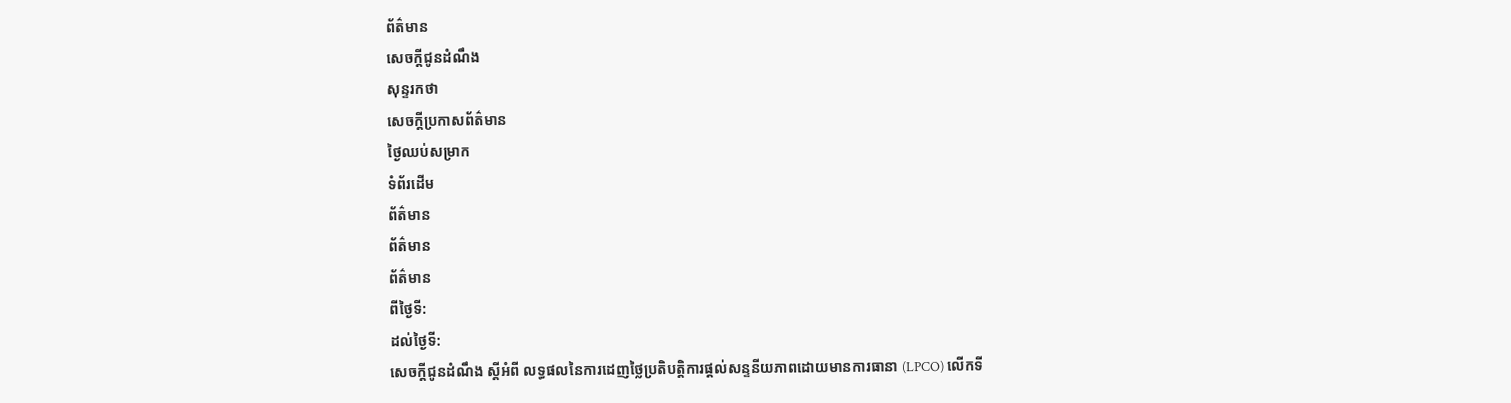ព័ត៌មាន
សេចក្តីជូនដំណឹង
សុន្ទរកថា
សេចក្តីប្រកាសព័ត៌មាន
ថ្ងៃឈប់សម្រាក
ទំព័រដើម
ព័ត៌មាន
ព័ត៌មាន
ព័ត៌មាន
ពីថ្ងៃទី:
ដល់ថ្ងៃទី:
សេចក្តីជូនដំណឹង ស្តីអំពី លទ្ធផលនៃការដេញថ្លៃប្រតិបត្តិការផ្តល់សន្ទនីយភាពដោយមានការធានា (LPCO) លើកទី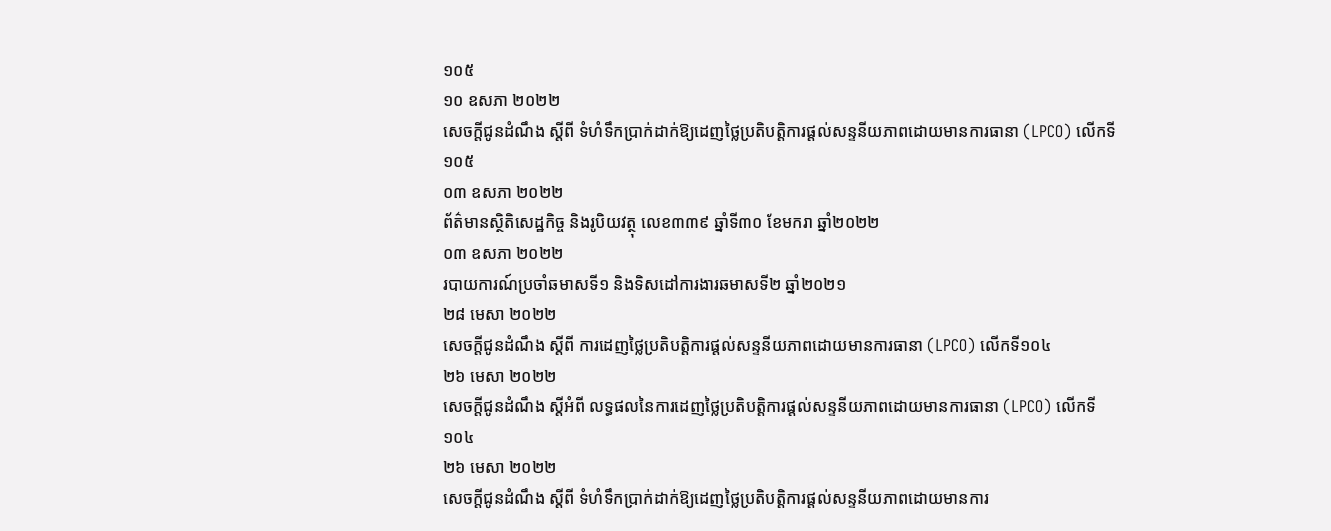១០៥
១០ ឧសភា ២០២២
សេចក្តីជូនដំណឹង ស្តីពី ទំហំទឹកប្រាក់ដាក់ឱ្យដេញថ្លៃប្រតិបត្តិការផ្តល់សន្ទនីយភាពដោយមានការធានា (LPCO) លើកទី ១០៥
០៣ ឧសភា ២០២២
ព័ត៌មានស្ថិតិសេដ្ឋកិច្ច និងរូបិយវត្ថុ លេខ៣៣៩ ឆ្នាំទី៣០ ខែមករា ឆ្នាំ២០២២
០៣ ឧសភា ២០២២
របាយការណ៍ប្រចាំឆមាសទី១ និងទិសដៅការងារឆមាសទី២ ឆ្នាំ២០២១
២៨ មេសា ២០២២
សេចក្តីជូនដំណឹង ស្តីពី ការដេញថ្លៃប្រតិបត្តិការផ្តល់សន្ទនីយភាពដោយមានការធានា (LPCO) លើកទី១០៤
២៦ មេសា ២០២២
សេចក្តីជូនដំណឹង ស្តីអំពី លទ្ធផលនៃការដេញថ្លៃប្រតិបត្តិការផ្តល់សន្ទនីយភាពដោយមានការធានា (LPCO) លើកទី១០៤
២៦ មេសា ២០២២
សេចក្តីជូនដំណឹង ស្តីពី ទំហំទឹកប្រាក់ដាក់ឱ្យដេញថ្លៃប្រតិបត្តិការផ្តល់សន្ទនីយភាពដោយមានការ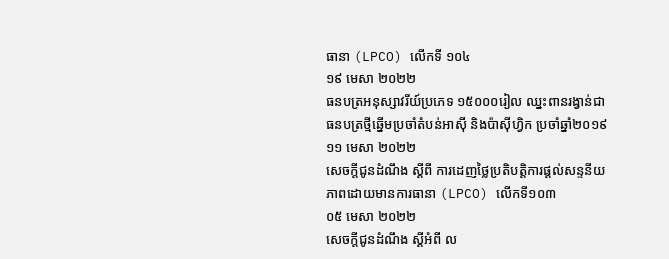ធានា (LPCO) លើកទី ១០៤
១៩ មេសា ២០២២
ធនបត្រអនុស្សាវរីយ៍ប្រភេទ ១៥០០០រៀល ឈ្នះពានរង្វាន់ជាធនបត្រថ្មីឆ្នើមប្រចាំតំបន់អាស៊ី និងប៉ាស៊ីហ្វិក ប្រចាំឆ្នាំ២០១៩
១១ មេសា ២០២២
សេចក្តីជូនដំណឹង ស្តីពី ការដេញថ្លៃប្រតិបត្តិការផ្តល់សន្ទនីយភាពដោយមានការធានា (LPCO) លើកទី១០៣
០៥ មេសា ២០២២
សេចក្តីជូនដំណឹង ស្តីអំពី ល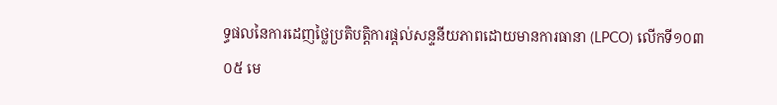ទ្ធផលនៃការដេញថ្លៃប្រតិបត្តិការផ្តល់សន្ទនីយភាពដោយមានការធានា (LPCO) លើកទី១០៣
០៥ មេ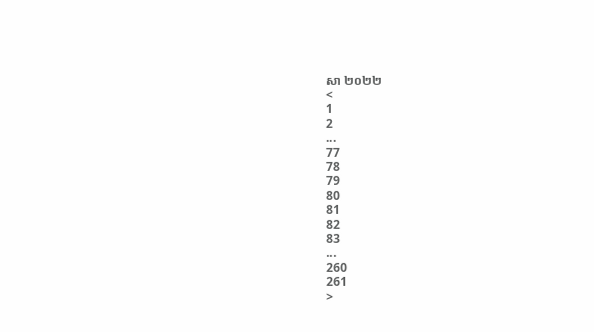សា ២០២២
<
1
2
...
77
78
79
80
81
82
83
...
260
261
>